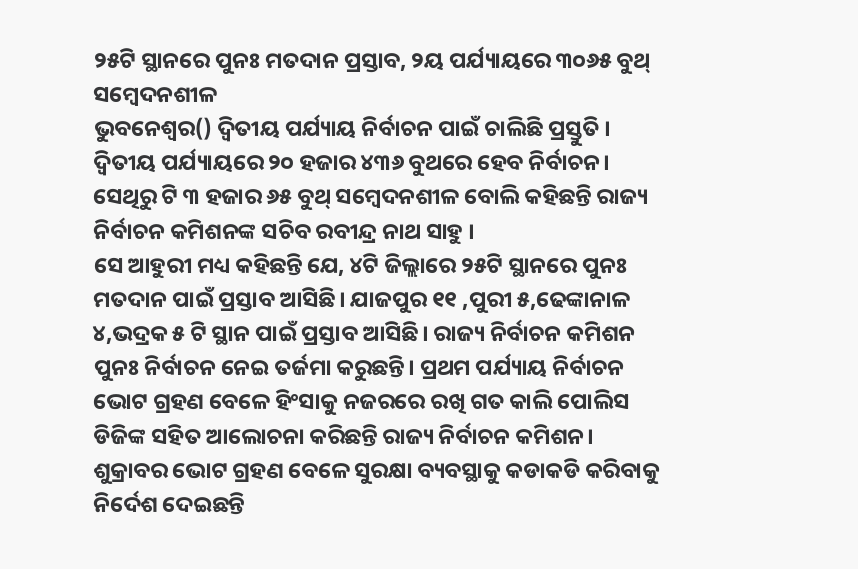୨୫ଟି ସ୍ଥାନରେ ପୁନଃ ମତଦାନ ପ୍ରସ୍ତାବ, ୨ୟ ପର୍ଯ୍ୟାୟରେ ୩୦୬୫ ବୁଥ୍ ସମ୍ବେଦନଶୀଳ
ଭୁବନେଶ୍ୱର() ଦ୍ୱିତୀୟ ପର୍ଯ୍ୟାୟ ନିର୍ବାଚନ ପାଇଁ ଚାଲିଛି ପ୍ରସ୍ତୁତି । ଦ୍ବିତୀୟ ପର୍ଯ୍ୟାୟରେ ୨୦ ହଜାର ୪୩୬ ବୁଥରେ ହେବ ନିର୍ବାଚନ। ସେଥିରୁ ଟି ୩ ହଜାର ୬୫ ବୁଥ୍ ସମ୍ବେଦନଶୀଳ ବୋଲି କହିଛନ୍ତି ରାଜ୍ୟ ନିର୍ବାଚନ କମିଶନଙ୍କ ସଚିବ ରବୀନ୍ଦ୍ର ନାଥ ସାହୁ ।
ସେ ଆହୁରୀ ମଧ୍ୟ କହିଛନ୍ତି ଯେ, ୪ଟି ଜିଲ୍ଲାରେ ୨୫ଟି ସ୍ଥାନରେ ପୁନଃ ମତଦାନ ପାଇଁ ପ୍ରସ୍ତାବ ଆସିଛି। ଯାଜପୁର ୧୧ ,ପୁରୀ ୫,ଢେଙ୍କାନାଳ ୪,ଭଦ୍ରକ ୫ ଟି ସ୍ଥାନ ପାଇଁ ପ୍ରସ୍ତାବ ଆସିଛି। ରାଜ୍ୟ ନିର୍ବାଚନ କମିଶନ ପୁନଃ ନିର୍ବାଚନ ନେଇ ତର୍ଜମା କରୁଛନ୍ତି। ପ୍ରଥମ ପର୍ଯ୍ୟାୟ ନିର୍ବାଚନ ଭୋଟ ଗ୍ରହଣ ବେଳେ ହିଂସାକୁ ନଜରରେ ରଖି ଗତ କାଲି ପୋଲିସ ଡିଜିଙ୍କ ସହିତ ଆଲୋଚନା କରିଛନ୍ତି ରାଜ୍ୟ ନିର୍ବାଚନ କମିଶନ। ଶୁକ୍ରାବର ଭୋଟ ଗ୍ରହଣ ବେଳେ ସୁରକ୍ଷା ବ୍ୟବସ୍ଥାକୁ କଡାକଡି କରିବାକୁ ନିର୍ଦେଶ ଦେଇଛନ୍ତି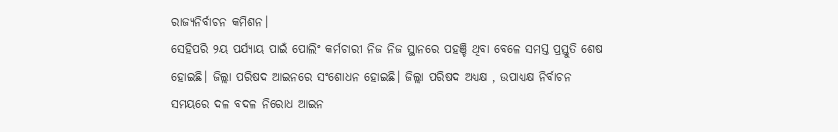ରାଜ୍ୟନିର୍ବାଚନ କମିଶନ।
ସେହିପରି ୨ୟ ପର୍ଯ୍ୟାୟ ପାଇଁ ପୋଲିଂ କର୍ମଚାରୀ ନିଜ ନିଜ ସ୍ଥାନରେ ପହଞ୍ଚି ଥିବା ବେଳେ ସମସ୍ତ ପ୍ରସ୍ତୁତି ଶେଷ ହୋଇଛି। ଜିଲ୍ଲା ପରିଷଦ ଆଇନରେ ସଂଶୋଧନ ହୋଇଛି। ଜିଲ୍ଲା ପରିଷଦ ଅଧ୍ୟକ୍ଷ , ଉପାଧ୍ୟକ୍ଷ ନିର୍ବାଚନ ସମୟରେ ଦଳ ବଦଳ ନିରୋଧ ଆଇନ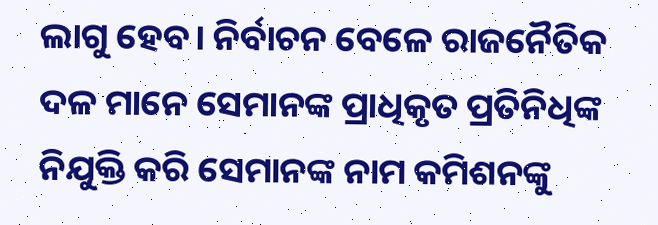ଲାଗୁ ହେବ। ନିର୍ବାଚନ ବେଳେ ରାଜନୈତିକ ଦଳ ମାନେ ସେମାନଙ୍କ ପ୍ରାଧିକୃତ ପ୍ରତିନିଧିଙ୍କ ନିଯୁକ୍ତି କରି ସେମାନଙ୍କ ନାମ କମିଶନଙ୍କୁ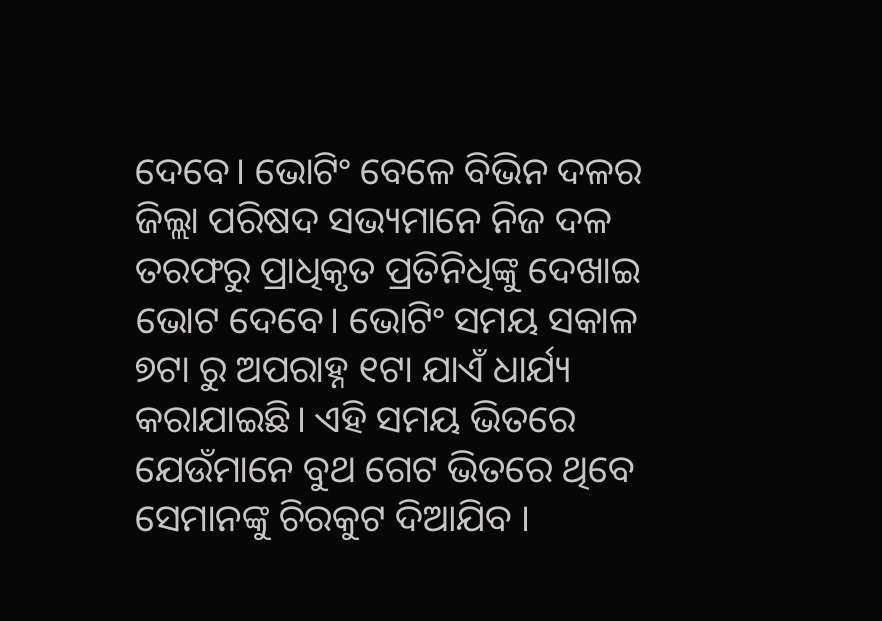ଦେବେ। ଭୋଟିଂ ବେଳେ ବିଭିନ ଦଳର ଜିଲ୍ଲା ପରିଷଦ ସଭ୍ୟମାନେ ନିଜ ଦଳ ତରଫରୁ ପ୍ରାଧିକୃତ ପ୍ରତିନିଧିଙ୍କୁ ଦେଖାଇ ଭୋଟ ଦେବେ। ଭୋଟିଂ ସମୟ ସକାଳ ୭ଟା ରୁ ଅପରାହ୍ନ ୧ଟା ଯାଏଁ ଧାର୍ଯ୍ୟ କରାଯାଇଛି। ଏହି ସମୟ ଭିତରେ ଯେଉଁମାନେ ବୁଥ ଗେଟ ଭିତରେ ଥିବେ ସେମାନଙ୍କୁ ଚିରକୁଟ ଦିଆଯିବ ।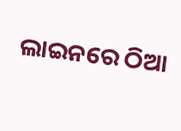ଲାଇନରେ ଠିଆ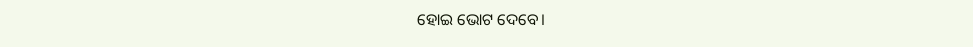ହୋଇ ଭୋଟ ଦେବେ।